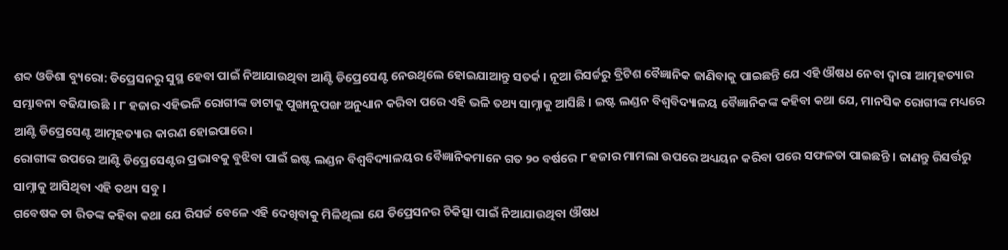ଶବ୍ଦ ଓଡିଶା ବ୍ୟୁରୋ: ଡିପ୍ରେସନରୁ ସୁସ୍ଥ ହେବା ପାଇଁ ନିଆଯାଉଥିବା ଆଣ୍ଟି ଡିପ୍ରେସେଣ୍ଟ ନେଉଥିଲେ ହୋଇଯାଆନ୍ତୁ ସତର୍କ । ନୂଆ ରିସର୍ଚ୍ଚରୁ ବ୍ରିଟିଶ ବୈଜ୍ଞାନିକ ଜାଣିବାକୁ ପାଇଛନ୍ତି ଯେ ଏହି ଔଷଧ ନେବା ଦ୍ୱାରା ଆତ୍ମହତ୍ୟାର ସମ୍ଭାବନା ବଢିଯାଉଛି । ୮ ହଜାର ଏହିଭଳି ରୋଗୀଙ୍କ ଡାଟାକୁ ପୁଙ୍ଖାନୁପଙ୍ଖ ଅନୁଧ୍ୟାନ କରିବା ପରେ ଏହି ଭଳି ତଥ୍ୟ ସାମ୍ନାକୁ ଆସିଛି । ଇଷ୍ଟ ଲଣ୍ଡନ ବିଶ୍ୱବିଦ୍ୟାଳୟ ବୈଜ୍ଞାନିକଙ୍କ କହିବା କଥା ଯେ, ମାନସିକ ରୋଗୀଙ୍କ ମଧ୍ୟରେ ଆଣ୍ଟି ଡିପ୍ରେସେଣ୍ଟ ଆତ୍ମହତ୍ୟାର କାରଣ ହୋଇପାରେ।
ରୋଗୀଙ୍କ ଉପରେ ଆଣ୍ଟି ଡିପ୍ରେସେଣ୍ଟର ପ୍ରଭାବକୁ ବୁଝିବା ପାଇଁ ଇଷ୍ଟ ଲଣ୍ଡନ ବିଶ୍ୱବିଦ୍ୟାଳୟର ବୈଜ୍ଞାନିକମାନେ ଗତ ୨୦ ବର୍ଷରେ ୮ ହଜାର ମାମଲା ଉପରେ ଅଧ୍ୟୟନ କରିବା ପରେ ସଫଳତା ପାଇଛନ୍ତି । ଜାଣନ୍ତୁ ରିସର୍ତ୍ତରୁ ସାମ୍ନାକୁ ଆସିଥିବା ଏହି ତଥ୍ୟ ସବୁ ।
ଗବେଷକ ଡା ରିଡଙ୍କ କହିବା କଥା ଯେ ରିସର୍ଚ୍ଚ ବେଳେ ଏହି ଦେଖିବାକୁ ମିଳିଥିଲା ଯେ ଡିପ୍ରେସନର ଚିକିତ୍ସା ପାଇଁ ନିଆଯାଉଥିବା ଔଷଧ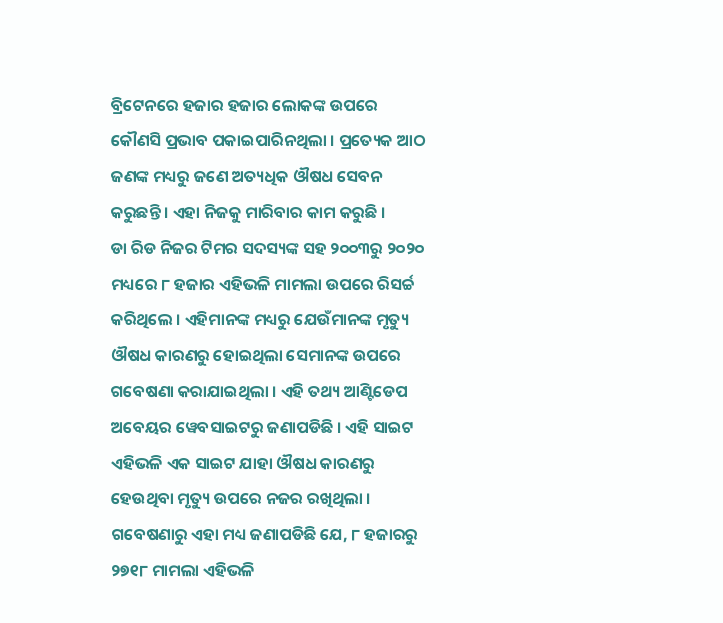ବ୍ରିଟେନରେ ହଜାର ହଜାର ଲୋକଙ୍କ ଉପରେ କୌଣସି ପ୍ରଭାବ ପକାଇପାରିନଥିଲା । ପ୍ରତ୍ୟେକ ଆଠ ଜଣଙ୍କ ମଧ୍ୟରୁ ଜଣେ ଅତ୍ୟଧିକ ଔଷଧ ସେବନ କରୁଛନ୍ତି । ଏହା ନିଜକୁ ମାରିବାର କାମ କରୁଛି ।
ଡା ରିଡ ନିଜର ଟିମର ସଦସ୍ୟଙ୍କ ସହ ୨୦୦୩ରୁ ୨୦୨୦ ମଧ୍ୟରେ ୮ ହଜାର ଏହିଭଳି ମାମଲା ଉପରେ ରିସର୍ଚ୍ଚ କରିଥିଲେ । ଏହିମାନଙ୍କ ମଧ୍ୟରୁ ଯେଉଁମାନଙ୍କ ମୃତ୍ୟୁ ଔଷଧ କାରଣରୁ ହୋଇଥିଲା ସେମାନଙ୍କ ଉପରେ ଗବେଷଣା କରାଯାଇଥିଲା । ଏହି ତଥ୍ୟ ଆଣ୍ଟିଡେପ ଅବେୟର ୱେବସାଇଟରୁ ଜଣାପଡିଛି । ଏହି ସାଇଟ ଏହିଭଳି ଏକ ସାଇଟ ଯାହା ଔଷଧ କାରଣରୁ ହେଉଥିବା ମୃତ୍ୟୁ ଉପରେ ନଜର ରଖିଥିଲା ।
ଗବେଷଣାରୁ ଏହା ମଧ୍ୟ ଜଣାପଡିଛି ଯେ, ୮ ହଜାରରୁ ୨୭୧୮ ମାମଲା ଏହିଭଳି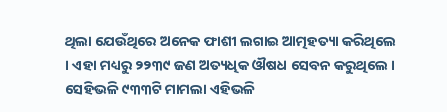ଥିଲା ଯେଉଁଥିରେ ଅନେକ ଫାଶୀ ଲଗାଇ ଆତ୍ମହତ୍ୟା କରିଥିଲେ । ଏହା ମଧ୍ୟରୁ ୨୨୩୯ ଜଣ ଅତ୍ୟଧିକ ଔଷଧ ସେବନ କରୁଥିଲେ । ସେହିଭଳି ୯୩୩ଟି ମାମଲା ଏହିଭଳି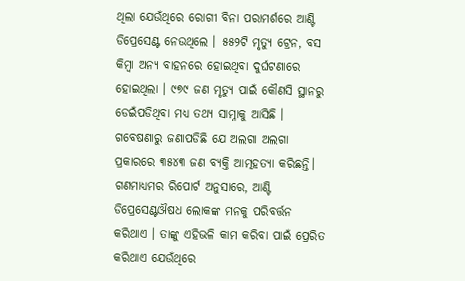ଥିଲା ଯେଉଁଥିରେ ରୋଗୀ ବିନା ପରାମର୍ଶରେ ଆଣ୍ଟି ଡିପ୍ରେସେଣ୍ଟ ନେଉଥିଲେ । ୫୫୨ଟି ମୃତ୍ୟୁ ଟ୍ରେନ, ବସ କିମ୍ବା ଅନ୍ୟ ବାହନରେ ହୋଇଥିବା ଦୁର୍ଘଟଣାରେ ହୋଇଥିଲା । ୯୭୯ ଜଣ ମୃତ୍ୟୁ ପାଇଁ କୌଣସି ସ୍ଥାନରୁ ଡେଇଁପଡିଥିବା ମଧ୍ୟ ତଥ୍ୟ ସାମ୍ନାକୁ ଆସିଛି । ଗବେଷଣାରୁ ଜଣାପଡିଛି ଯେ ଅଲଗା ଅଲଗା ପ୍ରକାରରେ ୩୫୪୩ ଜଣ ବ୍ୟକ୍ତି ଆତ୍ମହତ୍ୟା କରିଛନ୍ତି।
ଗଣମାଧ୍ୟମର ରିପୋର୍ଟ ଅନୁସାରେ, ଆଣ୍ଟି ଡିପ୍ରେସେଣ୍ଟଔଷଧ ଲୋକଙ୍କ ମନକୁ ପରିବର୍ତ୍ତନ କରିଥାଏ । ତାଙ୍କୁ ଏହିଭଳି କାମ କରିବା ପାଇଁ ପ୍ରେରିତ କରିଥାଏ ଯେଉଁଥିରେ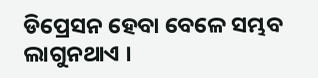ଡିପ୍ରେସନ ହେବା ବେଳେ ସମ୍ଭବ ଲାଗୁନଥାଏ ।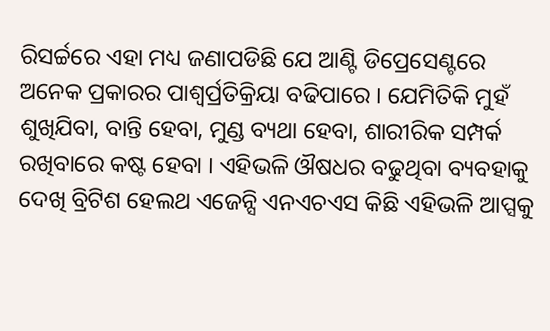ରିସର୍ଚ୍ଚରେ ଏହା ମଧ୍ୟ ଜଣାପଡିଛି ଯେ ଆଣ୍ଟି ଡିପ୍ରେସେଣ୍ଟରେ ଅନେକ ପ୍ରକାରର ପାଶ୍ୱର୍ପ୍ରତିକ୍ରିୟା ବଢିପାରେ । ଯେମିତିକି ମୁହଁ ଶୁଖିଯିବା, ବାନ୍ତି ହେବା, ମୁଣ୍ଡ ବ୍ୟଥା ହେବା, ଶାରୀରିକ ସମ୍ପର୍କ ରଖିବାରେ କଷ୍ଟ ହେବା । ଏହିଭଳି ଔଷଧର ବଢୁଥିବା ବ୍ୟବହାକୁ ଦେଖି ବ୍ରିଟିଶ ହେଲଥ ଏଜେନ୍ସି ଏନଏଚଏସ କିଛି ଏହିଭଳି ଆପ୍ସକୁ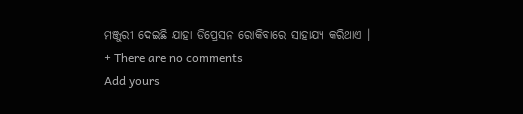ମଞ୍ଜୁରୀ ଦେଇଛି ଯାହା ଡିପ୍ରେସନ ରୋକିବାରେ ସାହାଯ୍ୟ କରିଥାଏ ।
+ There are no comments
Add yours